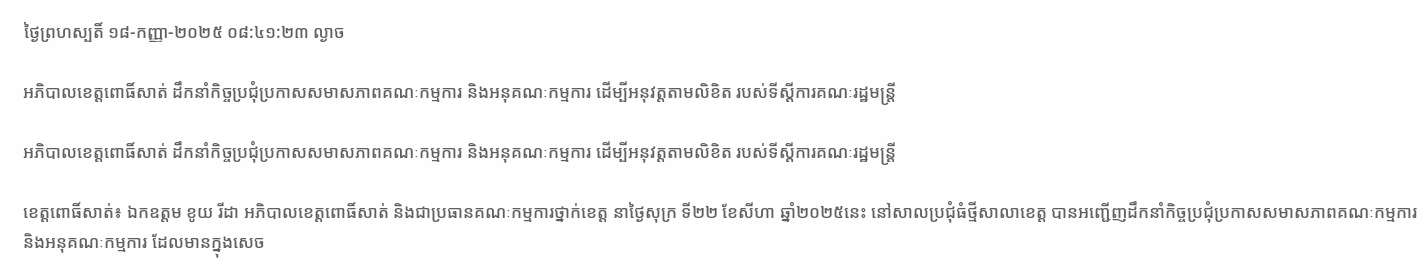ថ្ងៃព្រហស្បតិ៍ ១៨-កញ្ញា-២០២៥ ០៨:៤១:២៣ ល្ងាច

អភិបាលខេត្តពោធិ៍សាត់ ដឹកនាំកិច្ចប្រជុំប្រកាសសមាសភាពគណៈកម្មការ និងអនុគណៈកម្មការ ដើម្បីអនុវត្តតាមលិខិត របស់ទីស្តីការគណៈរដ្ឋមន្ត្រី

អភិបាលខេត្តពោធិ៍សាត់ ដឹកនាំកិច្ចប្រជុំប្រកាសសមាសភាពគណៈកម្មការ និងអនុគណៈកម្មការ ដើម្បីអនុវត្តតាមលិខិត របស់ទីស្តីការគណៈរដ្ឋមន្ត្រី

ខេត្តពោធិ៍សាត់៖ ឯកឧត្តម ខូយ រីដា អភិបាលខេត្តពោធិ៍សាត់ និងជាប្រធានគណៈកម្មការថ្នាក់ខេត្ត នាថ្ងៃសុក្រ ទី២២ ខែសីហា ឆ្នាំ២០២៥នេះ នៅសាលប្រជុំធំថ្មីសាលាខេត្ត បានអញ្ជើញដឹកនាំកិច្ចប្រជុំប្រកាសសមាសភាពគណៈកម្មការ និងអនុគណៈកម្មការ ដែលមានក្នុងសេច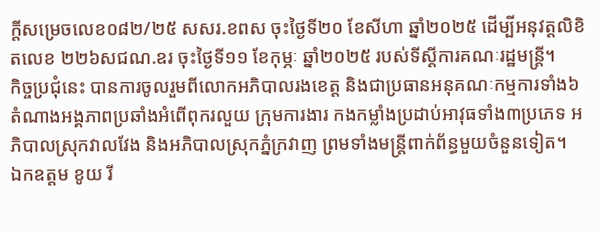ក្តីសម្រេចលេខ០៨២/២៥ សសរ.ខពស ចុះថ្ងៃទី២០ ខែសីហា ឆ្នាំ២០២៥ ដើម្បីអនុវត្តលិខិតលេខ ២២៦សជណ.ឧរ ចុះថ្ងៃទី១១ ខែកុម្ភៈ ឆ្នាំ២០២៥ របស់ទីស្តីការគណៈរដ្ឋមន្ត្រី។
កិច្ចប្រជុំនេះ បានការចូលរួមពីលោកអភិបាលរងខេត្ត និងជាប្រធានអនុគណៈកម្មការទាំង៦ តំណាងអង្គភាពប្រឆាំងអំពើពុករលួយ ក្រុមការងារ កងកម្លាំងប្រដាប់អាវុធទាំង៣ប្រភេទ អភិបាលស្រុកវាលវែង និងអភិបាលស្រុកភ្នំក្រវាញ ព្រមទាំងមន្ត្រីពាក់ព័ន្ធមួយចំនួនទៀត។
ឯកឧត្តម ខូយ រី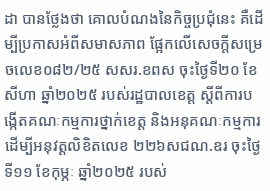ដា បានថ្លែងថា គោលបំណងនៃកិច្ចប្រជុំនេះ គឺដើម្បីប្រកាសអំពីសមាសភាព ផ្អែកលើសេចក្តីសម្រេចលេខ០៨២/២៥ សសរ.ខពស ចុះថ្ងៃទី២០ ខែសីហា ឆ្នាំ២០២៥ របស់រដ្ឋបាលខេត្ត ស្តីពីការបង្កើតគណៈកម្មការថ្នាក់ខេត្ត និងអនុគណៈកម្មការ ដើម្បីអនុវត្តលិខិតលេខ ២២៦សជណ.ឧរ ចុះថ្ងៃទី១១ ខែកុម្ភៈ ឆ្នាំ២០២៥ របស់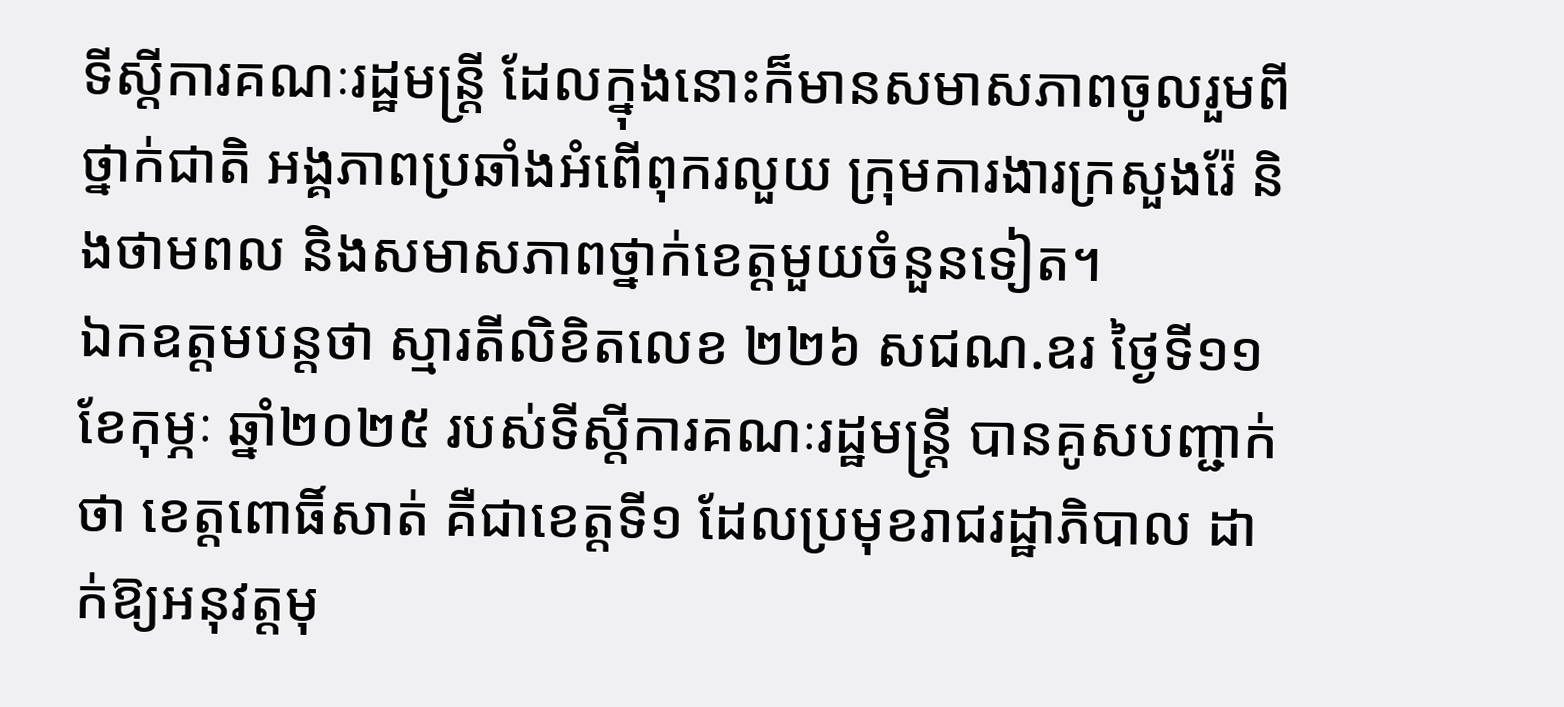ទីស្តីការគណៈរដ្ឋមន្ត្រី ដែលក្នុងនោះក៏មានសមាសភាពចូលរួមពី ថ្នាក់ជាតិ អង្គភាពប្រឆាំងអំពើពុករលួយ ក្រុមការងារក្រសួងរ៉ែ និងថាមពល និងសមាសភាពថ្នាក់ខេត្តមួយចំនួនទៀត។
ឯកឧត្តមបន្តថា ស្មារតីលិខិតលេខ ២២៦ សជណ.ឧរ ថ្ងៃទី១១ ខែកុម្ភៈ ឆ្នាំ២០២៥ របស់ទីស្តីការគណៈរដ្ឋមន្ត្រី បានគូសបញ្ជាក់ថា ខេត្តពោធិ៍សាត់ គឺជាខេត្តទី១ ដែលប្រមុខរាជរដ្ឋាភិបាល ដាក់ឱ្យអនុវត្តមុ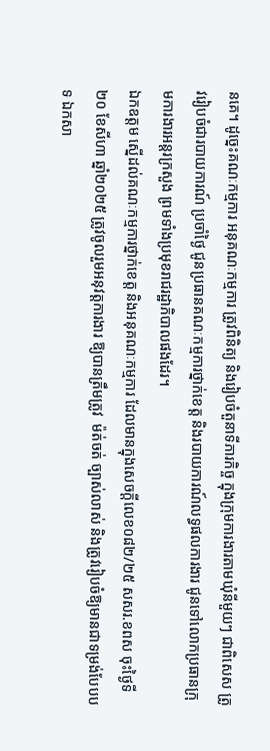នគេ។ ដូច្នេះគណៈកម្មការ អនុគណៈកម្មការ ត្រូវពិនិត្យ និងរៀបចំតួនាទីភារកិច្ច ក្នុងក្រុមការងារតាមឃុំនីមួយៗ ជាពិសេស ត្រូវរៀបចំជារបាយការណ៍ ប្រចាំថ្ងៃ ជូនប្រធានគណៈកម្មការថ្នាក់ខេត្ត និងរបាយការណ៍លទ្ធផលការងារ ជូនទៅលោកប្រធានក្រុមការងារអន្តរក្រសួង ព្រមទាំងប្រមុខរាជរដ្ឋាភិបាលផងដែរ។
ឯកឧត្តម ស្នើដល់គណៈកម្មការថ្នាក់ខេត្ត និងអនុគណៈកម្មការ ដែលមានក្នុងសេចក្តីលេខ០៨២/២៥ សសរ.ខពស ចុះថ្ងៃទី២០ ខែសីហា ឆ្នាំ២០២៥ ត្រូវចូលរួមអនុវត្តការងារ ឱ្យបានត្រឹមត្រូវ  ម៉ត់ចត់ ច្បាស់លាស់ និងត្រូវរៀបចំឱ្យមានជាទម្រង់បែបបទ ឯកសា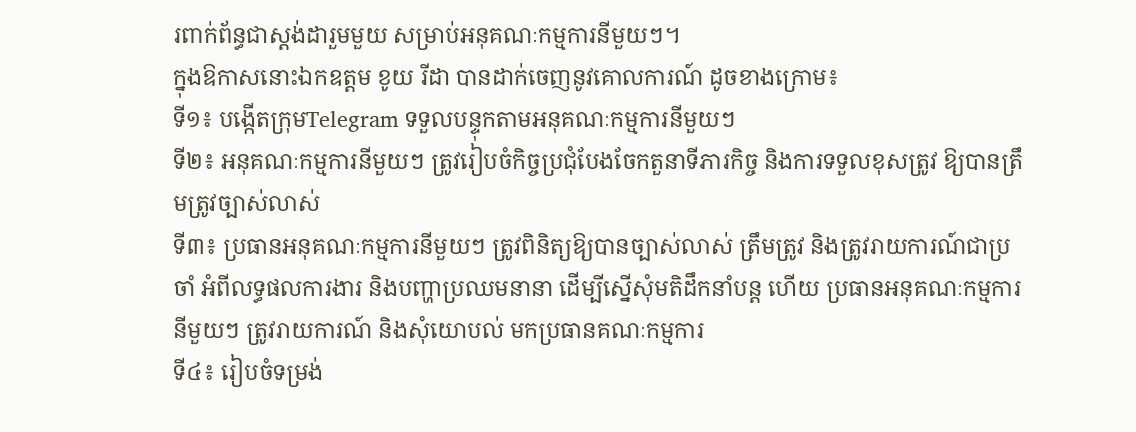រពាក់ព័ន្ធជាស្តង់ដារួមមួយ សម្រាប់អនុគណៈកម្មការនីមួយៗ។
ក្នុងឱកាសនោះឯកឧត្តម ខូយ រីដា បានដាក់ចេញនូវគោលការណ៍ ដូចខាងក្រោម៖
ទី១៖ បង្កើតក្រុមTelegram ទទួលបន្ទុកតាមអនុគណៈកម្មការនីមួយៗ
ទី២៖ អនុគណៈកម្មការនីមួយៗ ត្រូវរៀបចំកិច្ចប្រជុំបែងចែកតួនាទីភារកិច្ច និងការទទួលខុសត្រូវ ឱ្យបានត្រឹមត្រូវច្បាស់លាស់
ទី៣៖ ប្រធានអនុគណៈកម្មការនីមួយៗ ត្រូវពិនិត្យឱ្យបានច្បាស់លាស់ ត្រឹមត្រូវ និងត្រូវរាយការណ៍ជាប្រចាំ អំពីលទ្ធផលការងារ និងបញ្ហាប្រឈមនានា ដើម្បីស្នើសុំមតិដឹកនាំបន្ត ហើយ ប្រធានអនុគណៈកម្មការនីមួយៗ ត្រូវរាយការណ៍ និងសុំយោបល់ មកប្រធានគណៈកម្មការ
ទី៤៖ រៀបចំទម្រង់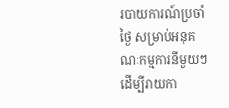របាយការណ៍ប្រចាំថ្ងៃ សម្រាប់អនុគណៈកម្មការនីមួយៗ ដើម្បីរាយកា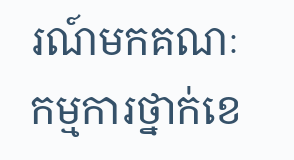រណ៍មកគណៈកម្មការថ្នាក់ខេ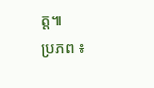ត្ត៕
ប្រភព ៖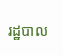រដ្ឋបាល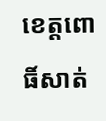ខេត្តពោធិ៍សាត់